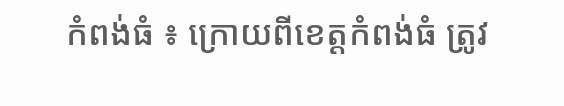កំពង់ធំ ៖ ក្រោយពីខេត្តកំពង់ធំ ត្រូវ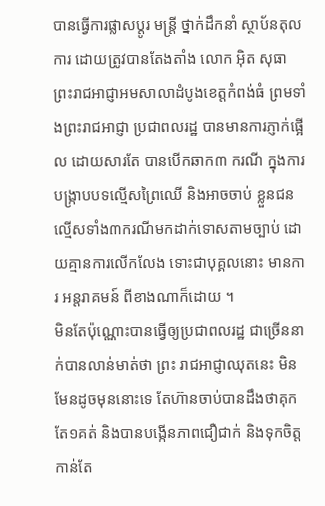បានធ្វើការផ្លាសប្តូរ មន្ត្រី ថ្នាក់ដឹកនាំ ស្ថាប័នតុលការ ដោយត្រូវបានតែងតាំង លោក អ៊ិត សុធា ព្រះរាជអាជ្ញាអមសាលាដំបូងខេត្តកំពង់ធំ ព្រមទាំងព្រះរាជអាជ្ញា ប្រជាពលរដ្ឋ បានមានការភ្ញាក់ផ្អើល ដោយសារតែ បានបើកឆាក៣ ករណី ក្នុងការបង្ក្រាបបទល្មើសព្រៃឈើ និងអាចចាប់ ខ្លួនជនល្មើសទាំង៣ករណីមកដាក់ទោសតាមច្បាប់ ដោយគ្មានការលើកលែង ទោះជាបុគ្គលនោះ មានការ អន្តរាគមន៍ ពីខាងណាក៏ដោយ ។
មិនតែប៉ុណ្ណោះបានធ្វើឲ្យប្រជាពលរដ្ឋ ជាច្រើននាក់បានលាន់មាត់ថា ព្រះ រាជអាជ្ញាឈុតនេះ មិនមែនដូចមុននោះទេ តែហ៊ានចាប់បានដឹងថាគុកតែ១គត់ និងបានបង្កើនភាពជឿជាក់ និងទុកចិត្តកាន់តែ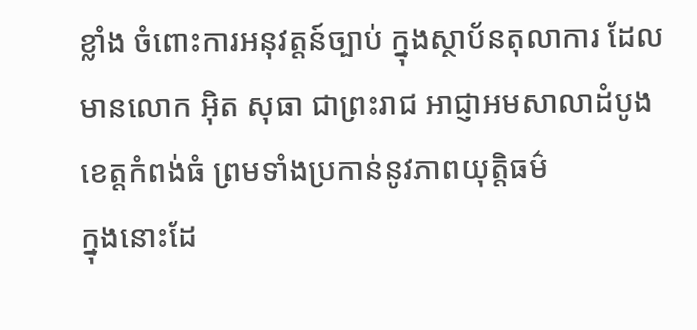ខ្លាំង ចំពោះការអនុវត្តន៍ច្បាប់ ក្នុងស្ថាប័នតុលាការ ដែលមានលោក អ៊ិត សុធា ជាព្រះរាជ អាជ្ញាអមសាលាដំបូងខេត្តកំពង់ធំ ព្រមទាំងប្រកាន់នូវភាពយុត្តិធម៌
ក្នុងនោះដែ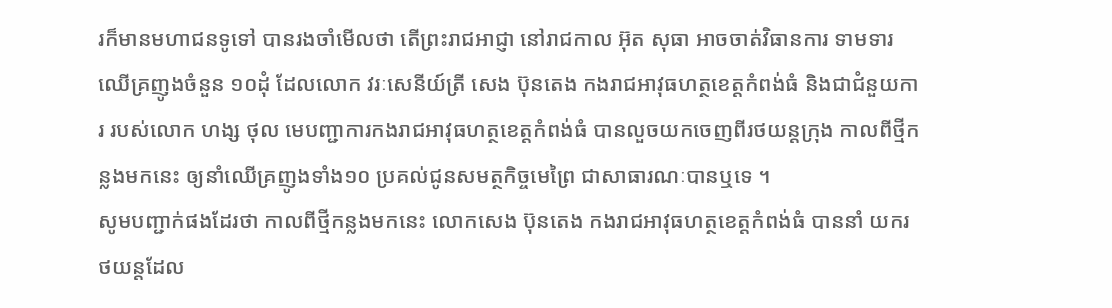រក៏មានមហាជនទូទៅ បានរងចាំមើលថា តើព្រះរាជអាជ្ញា នៅរាជកាល អ៊ុត សុធា អាចចាត់វិធានការ ទាមទារឈើគ្រញូងចំនួន ១០ដុំ ដែលលោក វរៈសេនីយ៍ត្រី សេង ប៊ុនតេង កងរាជអាវុធហត្ថខេត្តកំពង់ធំ និងជាជំនួយការ របស់លោក ហង្ស ថុល មេបញ្ជាការកងរាជអាវុធហត្ថខេត្តកំពង់ធំ បានលួចយកចេញពីរថយន្តក្រុង កាលពីថ្មីកន្លងមកនេះ ឲ្យនាំឈើគ្រញូងទាំង១០ ប្រគល់ជូនសមត្ថកិច្ចមេព្រៃ ជាសាធារណៈបានឬទេ ។
សូមបញ្ជាក់ផងដែរថា កាលពីថ្មីកន្លងមកនេះ លោកសេង ប៊ុនតេង កងរាជអាវុធហត្ថខេត្តកំពង់ធំ បាននាំ យករថយន្តដែល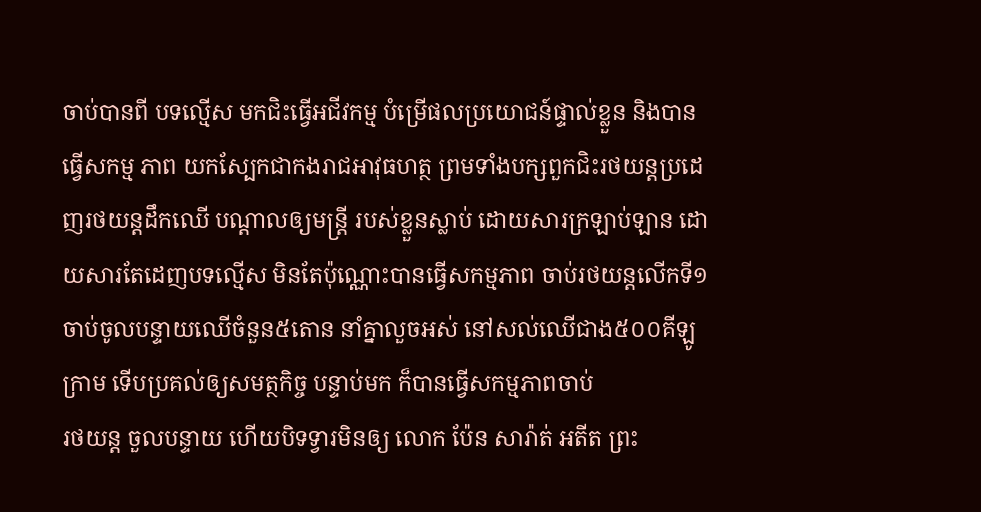ចាប់បានពី បទល្មើស មកជិះធ្វើអជីវកម្ម បំម្រើផលប្រយោជន៍ផ្ទាល់ខ្លួន និងបានធ្វើសកម្ម ភាព យកស្បែកជាកងរាជអាវុធហត្ថ ព្រមទាំងបក្សពួកជិះរថយន្តប្រដេញរថយន្តដឹកឈើ បណ្តាលឲ្យមន្ត្រី របស់ខ្លួនស្លាប់ ដោយសារក្រឡាប់ឡាន ដោយសារតែដេញបទល្មើស មិនតែប៉ុណ្ណោះបានធ្វើសកម្មភាព ចាប់រថយន្តលើកទី១ ចាប់ចូលបន្ទាយឈើចំនួន៥តោន នាំគ្នាលួចអស់ នៅសល់ឈើជាង៥០០គីឡូក្រាម ទើបប្រគល់ឲ្យសមត្ថកិច្ច បន្ទាប់មក ក៏បានធ្វើសកម្មភាពចាប់
រថយន្ត ចួលបន្ទាយ ហើយបិទទ្វារមិនឲ្យ លោក ប៉ែន សារ៉ាត់ អតីត ព្រះ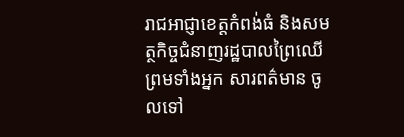រាជអាជ្ញាខេត្តកំពង់ធំ និងសមត្ថកិច្ចជំនាញរដ្ឋបាលព្រៃឈើ ព្រមទាំងអ្នក សារពត៌មាន ចូលទៅ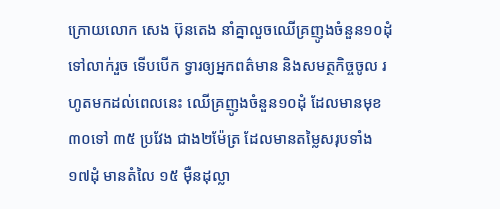ក្រោយលោក សេង ប៊ុនតេង នាំគ្នាលួចឈើគ្រញូងចំនួន១០ដុំ ទៅលាក់រួច ទើបបើក ទ្វារឲ្យអ្នកពត៌មាន និងសមត្ថកិច្ចចូល រហូតមកដល់ពេលនេះ ឈើគ្រញូងចំនួន១០ដុំ ដែលមានមុខ ៣០ទៅ ៣៥ ប្រវែង ជាង២ម៉ែត្រ ដែលមានតម្លៃសរុបទាំង១៧ដុំ មានតំលៃ ១៥ ម៉ឺនដុល្លា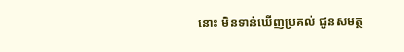នោះ មិនទាន់ឃើញប្រគល់ ជូនសមត្ថ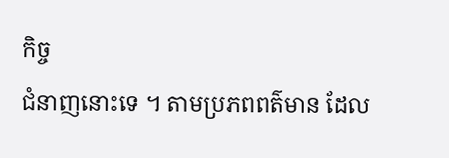កិច្ច
ជំនាញនោះទេ ។ តាមប្រភពពត៌មាន ដែល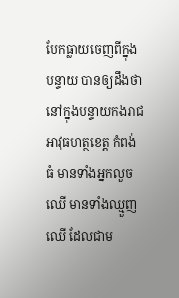បែកធ្លាយចេញពីក្នុងបន្ទាយ បានឲ្យដឹងថា នៅក្នុងបន្ទាយកងរាជអាវុធហត្ថខេត្ត កំពង់ធំ មានទាំងអ្នកលួចឈើ មានទាំងឈ្មួញឈើ ដែលជាម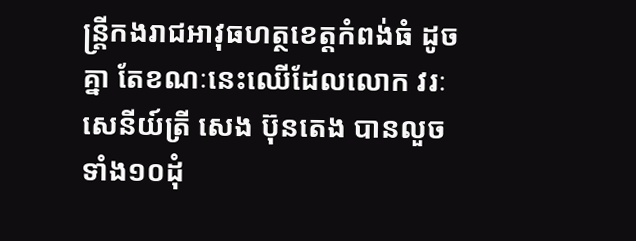ន្ត្រីកងរាជអាវុធហត្ថខេត្តកំពង់ធំ ដូចគ្នា តែខណៈនេះឈើដែលលោក វរៈសេនីយ៍ត្រី សេង ប៊ុនតេង បានលួចទាំង១០ដុំ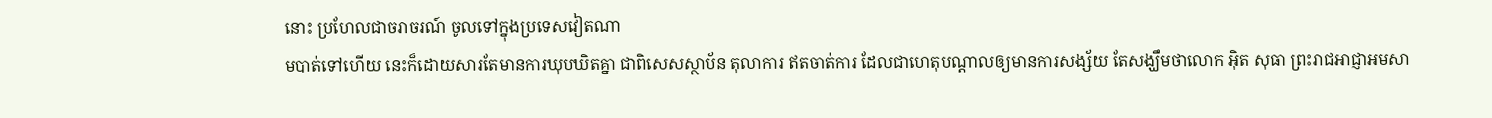នោះ ប្រហែលជាចរាចរណ៍ ចូលទៅក្នុងប្រទេសវៀតណា
មបាត់ទៅហើយ នេះក៏ដោយសារតែមានការឃុបឃិតគ្នា ជាពិសេសស្ថាប័ន តុលាការ ឥតចាត់ការ ដែលជាហេតុបណ្តាលឲ្យមានការសង្ស័យ តែសង្ឃឹមថាលោក អ៊ិត សុធា ព្រះរាជអាជ្ញាអមសា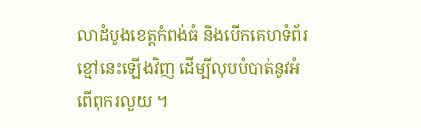លាដំបូងខេត្តកំពង់ធំ និងបើកគេហទំព័រ ខ្មៅនេះឡើងវិញ ដើម្បីលុបបំបាត់នូវអំពើពុករលួយ ។